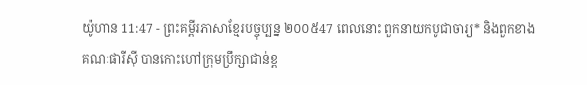យ៉ូហាន 11:47 - ព្រះគម្ពីរភាសាខ្មែរបច្ចុប្បន្ន ២០០៥47 ពេលនោះ ពួកនាយកបូជាចារ្យ* និងពួកខាងគណៈផារីស៊ី បានកោះហៅក្រុមប្រឹក្សាជាន់ខ្ព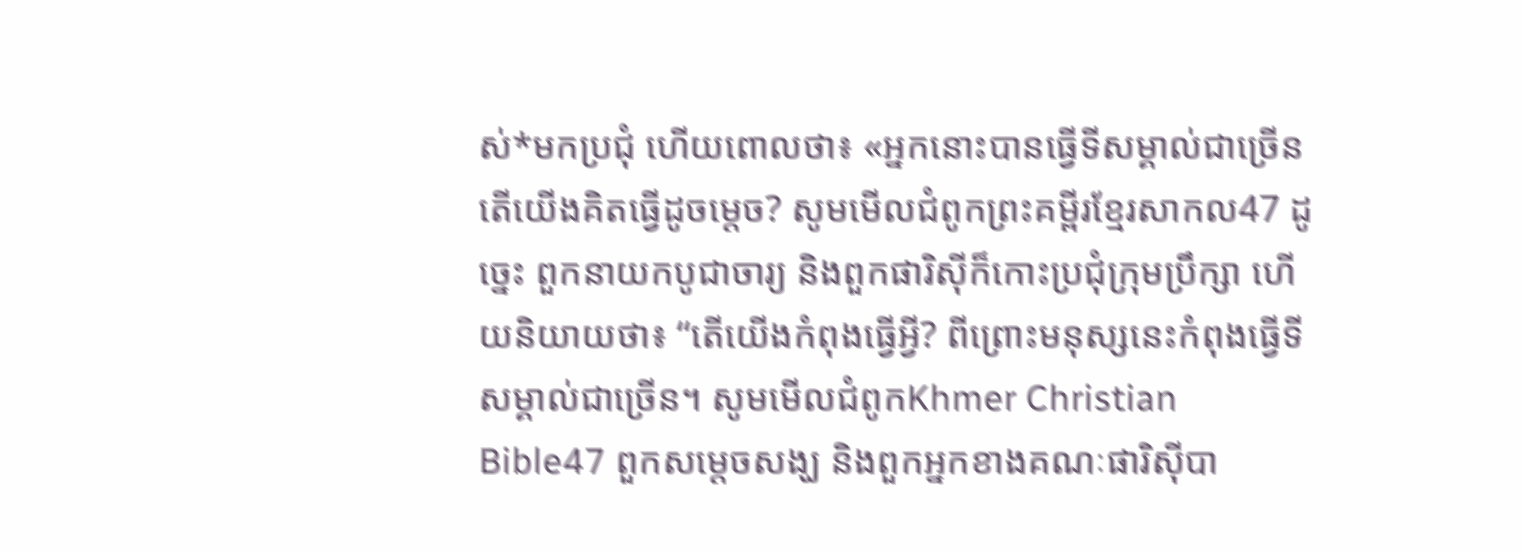ស់*មកប្រជុំ ហើយពោលថា៖ «អ្នកនោះបានធ្វើទីសម្គាល់ជាច្រើន តើយើងគិតធ្វើដូចម្ដេច? សូមមើលជំពូកព្រះគម្ពីរខ្មែរសាកល47 ដូច្នេះ ពួកនាយកបូជាចារ្យ និងពួកផារិស៊ីក៏កោះប្រជុំក្រុមប្រឹក្សា ហើយនិយាយថា៖ “តើយើងកំពុងធ្វើអ្វី? ពីព្រោះមនុស្សនេះកំពុងធ្វើទីសម្គាល់ជាច្រើន។ សូមមើលជំពូកKhmer Christian Bible47 ពួកសម្ដេចសង្ឃ និងពួកអ្នកខាងគណៈផារិស៊ីបា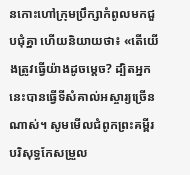នកោះហៅក្រុមបឹ្រក្សាកំពូលមកជួបជុំគ្នា ហើយនិយាយថា៖ «តើយើងត្រូវធ្វើយ៉ាងដូចម្តេច? ដ្បិតអ្នកនេះបានធ្វើទីសំគាល់អស្ចារ្យច្រើនណាស់។ សូមមើលជំពូកព្រះគម្ពីរបរិសុទ្ធកែសម្រួល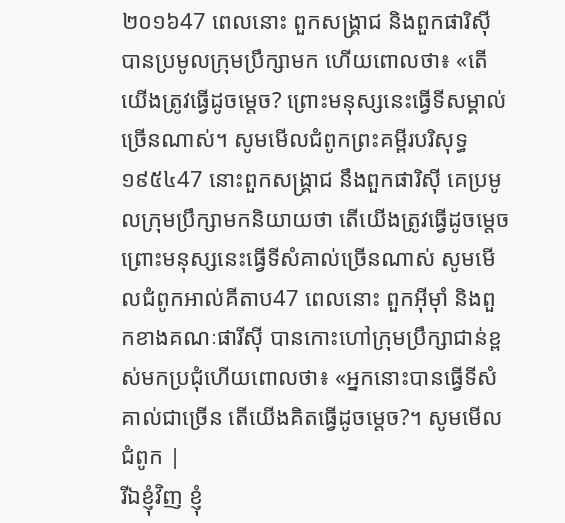២០១៦47 ពេលនោះ ពួកសង្គ្រាជ និងពួកផារិស៊ីបានប្រមូលក្រុមប្រឹក្សាមក ហើយពោលថា៖ «តើយើងត្រូវធ្វើដូចម្តេច? ព្រោះមនុស្សនេះធ្វើទីសម្គាល់ច្រើនណាស់។ សូមមើលជំពូកព្រះគម្ពីរបរិសុទ្ធ ១៩៥៤47 នោះពួកសង្គ្រាជ នឹងពួកផារិស៊ី គេប្រមូលក្រុមប្រឹក្សាមកនិយាយថា តើយើងត្រូវធ្វើដូចម្តេច ព្រោះមនុស្សនេះធ្វើទីសំគាល់ច្រើនណាស់ សូមមើលជំពូកអាល់គីតាប47 ពេលនោះ ពួកអ៊ីមុាំ និងពួកខាងគណៈផារីស៊ី បានកោះហៅក្រុមប្រឹក្សាជាន់ខ្ពស់មកប្រជុំហើយពោលថា៖ «អ្នកនោះបានធ្វើទីសំគាល់ជាច្រើន តើយើងគិតធ្វើដូចម្ដេច?។ សូមមើលជំពូក |
រីឯខ្ញុំវិញ ខ្ញុំ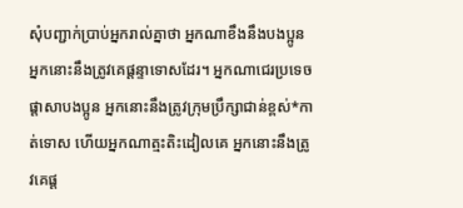សុំបញ្ជាក់ប្រាប់អ្នករាល់គ្នាថា អ្នកណាខឹងនឹងបងប្អូន អ្នកនោះនឹងត្រូវគេផ្ដន្ទាទោសដែរ។ អ្នកណាជេរប្រទេចផ្តាសាបងប្អូន អ្នកនោះនឹងត្រូវក្រុមប្រឹក្សាជាន់ខ្ពស់*កាត់ទោស ហើយអ្នកណាត្មះតិះដៀលគេ អ្នកនោះនឹងត្រូវគេផ្ដ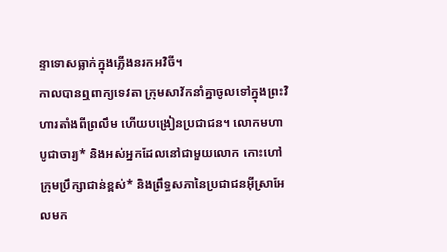ន្ទាទោសធ្លាក់ក្នុងភ្លើងនរកអវិចី។
កាលបានឮពាក្យទេវតា ក្រុមសាវ័កនាំគ្នាចូលទៅក្នុងព្រះវិហារតាំងពីព្រលឹម ហើយបង្រៀនប្រជាជន។ លោកមហាបូជាចារ្យ* និងអស់អ្នកដែលនៅជាមួយលោក កោះហៅក្រុមប្រឹក្សាជាន់ខ្ពស់* និងព្រឹទ្ធសភានៃប្រជាជនអ៊ីស្រាអែលមក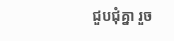ជួបជុំគ្នា រួច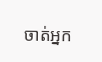ចាត់អ្នក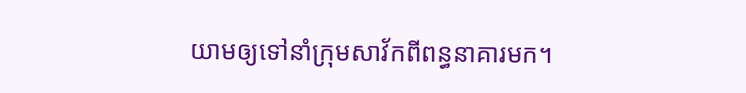យាមឲ្យទៅនាំក្រុមសាវ័កពីពន្ធនាគារមក។